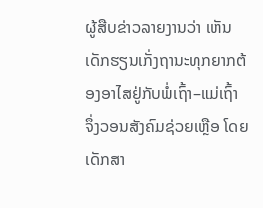ຜູ້ສືບຂ່າວລາຍງານວ່າ ເຫັນເດັກຮຽນເກັ່ງຖານະທຸກຍາກຕ້ອງອາໄສຢູ່ກັບພໍ່ເຖົ້າ–ແມ່ເຖົ້າ ຈຶ່ງວອນສັງຄົມຊ່ວຍເຫຼືອ ໂດຍ ເດັກສາ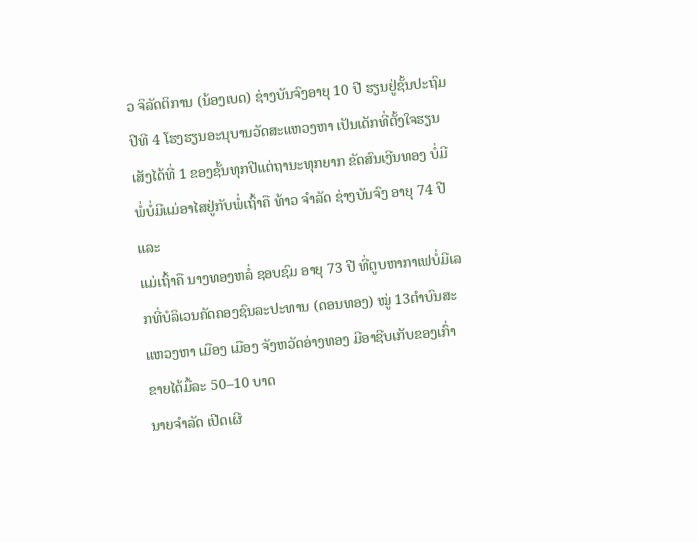ວ ຈິລັດຕິການ (ນ້ອງເບດ) ຊ່າງບັນຈົງອາຍຸ 10 ປີ ຮຽນຢູ່ຊັ້ນປະຖົມປີທີ 4 ໂຮງຮຽນອະນຸບານວັດສະແຫວງຫາ ເປັນເດັກທີ່ຕັ້ງໃຈຮຽນ ເສັງໄດ້ທີ່ 1 ຂອງຊັ້ນທຸກປີແຕ່ຖານະທຸກຍາກ ຂັດສົນເງີນທອງ ບໍ່ມີພໍ່ບໍ່ມີແມ່ອາໄສຢູ່ກັບພໍ່ເຖົ້າຄື ທ້າວ ຈຳລັດ ຊ່າງບັນຈົງ ອາຍຸ 74 ປີ ແລະ
ແມ່ເຖົ້າຄື ນາງທອງຫລໍ່ ຊອບຊົມ ອາຍຸ 73 ປີ ທີ່ຕູບຫາກາເຟບໍ່ມີເລກທີ່ບໍລິເວນຄັດຄອງຊົນລະປະທານ (ດອນທອງ) ໝູ່ 13ຕຳບົນສະແຫວງຫາ ເມືອງ ເມືອງ ຈັງຫວັດອ່າງທອງ ມີອາຊີບເກັບຂອງເກົ່າ ຂາຍໄດ້ມື້ລະ 50–10 ບາດ
ນາຍຈຳລັດ ເປີດເຜີ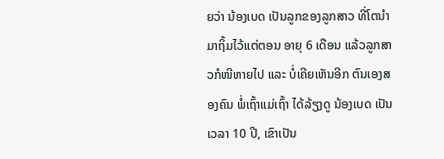ຍວ່າ ນ້ອງເບດ ເປັນລູກຂອງລູກສາວ ທີ່ໂຕນຳມາຖິ້ມໄວ້ແຕ່ຕອນ ອາຍຸ 6 ເດືອນ ແລ້ວລູກສາວກໍໜີຫາຍໄປ ແລະ ບໍ່ເຄີຍເຫັນອີກ ຕົນເອງສອງຄົນ ພໍ່ເຖົ້າແມ່ເຖົ້າ ໄດ້ລ້ຽງດູ ນ້ອງເບດ ເປັນເວລາ 10 ປີ, ເຂົາເປັນ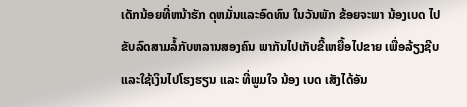ເດັກນ້ອຍທີ່ຫນ້າຮັກ ດຸຫມັ່ນແລະອົດທົນ ໃນວັນພັກ ຂ້ອຍຈະພາ ນ້ອງເບດ ໄປຂັບລົດສາມລໍ້ກັບຫລານສອງຄົນ ພາກັນໄປເກັບຂີ້ເຫຍື້ອໄປຂາຍ ເພື່ອລ້ຽງຊີບ ແລະໃຊ້ເງິນໄປໂຮງຮຽນ ແລະ ທີ່ພູມໃຈ ນ້ອງ ເບດ ເສັງໄດ້ອັນ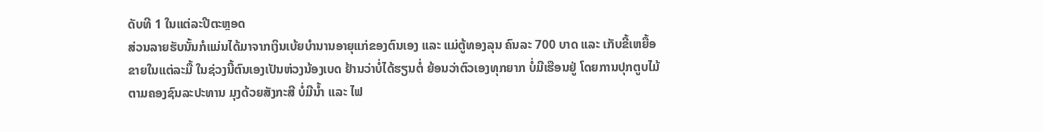ດັບທີ 1 ໃນແຕ່ລະປີຕະຫຼອດ
ສ່ວນລາຍຮັບນັ້ນກໍແມ່ນໄດ້ມາຈາກເງິນເບ້ຍບໍານານອາຍຸແກ່ຂອງຕົນເອງ ແລະ ແມ່ຕູ້ທອງລຸນ ຄົນລະ 700 ບາດ ແລະ ເກັບຂີ້ເຫຍື້ອຂາຍໃນແຕ່ລະມື້ ໃນຊ່ວງນີ້ຕົນເອງເປັນຫ່ວງນ້ອງເບດ ຢ້ານວ່າບໍ່ໄດ້ຮຽນຕໍ່ ຍ້ອນວ່າຕົວເອງທຸກຍາກ ບໍ່ມີເຮືອນຢູ່ ໂດຍການປຸກຕູບໄມ້ຕາມຄອງຊົນລະປະທານ ມຸງດ້ວຍສັງກະສີ ບໍ່ມີນ້ຳ ແລະ ໄຟ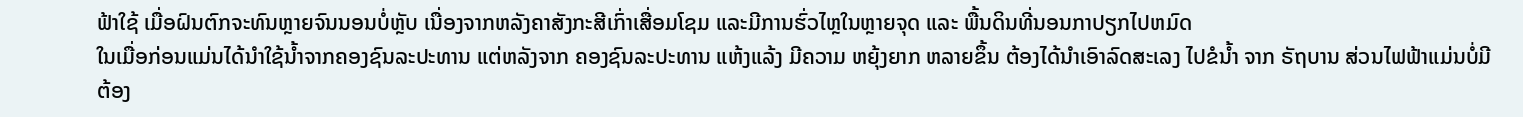ຟ້າໃຊ້ ເມື່ອຝົນຕົກຈະທົນຫຼາຍຈົນນອນບໍ່ຫຼັບ ເນື່ອງຈາກຫລັງຄາສັງກະສີເກົ່າເສື່ອມໂຊມ ແລະມີການຮົ່ວໄຫຼໃນຫຼາຍຈຸດ ແລະ ພື້ນດິນທີ່ນອນກາປຽກໄປຫມົດ
ໃນເມື່ອກ່ອນແມ່ນໄດ້ນໍາໃຊ້ນ້ຳຈາກຄອງຊົນລະປະທານ ແຕ່ຫລັງຈາກ ຄອງຊົນລະປະທານ ແຫ້ງແລ້ງ ມີຄວາມ ຫຍຸ້ງຍາກ ຫລາຍຂຶ້ນ ຕ້ອງໄດ້ນໍາເອົາລົດສະເລງ ໄປຂໍນໍ້າ ຈາກ ຣັຖບານ ສ່ວນໄຟຟ້າແມ່ນບໍ່ມີ ຕ້ອງ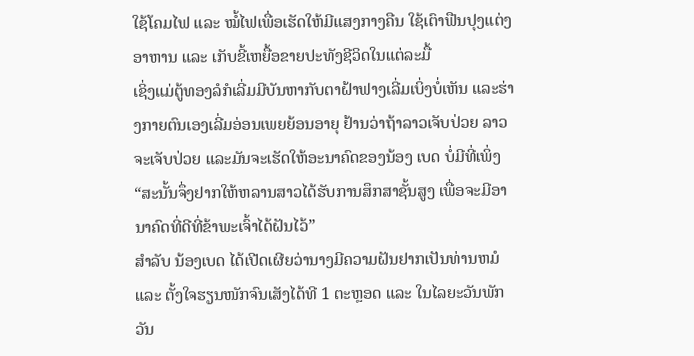ໃຊ້ໂຄມໄຟ ແລະ ໝໍ້ໄຟເພື່ອເຮັດໃຫ້ມີແສງກາງຄືນ ໃຊ້ເຕົາຟືນປຸງແຕ່ງອາຫານ ແລະ ເກັບຂີ້ເຫຍື້ອຂາຍປະທັງຊີວິດໃນແຕ່ລະມື້
ເຊິ່ງແມ່ຕູ້ທອງລໍກໍເລີ່ມມີບັນຫາກັບຕາຝ້າຟາງເລີ່ມເບິ່ງບໍ່ເຫັນ ແລະຮ່າງກາຍຕົນເອງເລີ່ມອ່ອນເພຍຍ້ອນອາຍຸ ຢ້ານວ່າຖ້າລາວເຈັບປ່ວຍ ລາວຈະເຈັບປ່ວຍ ແລະມັນຈະເຮັດໃຫ້ອະນາຄົດຂອງນ້ອງ ເບດ ບໍ່ມີທີ່ເພິ່ງ “ສະນັ້ນຈຶ່ງຢາກໃຫ້ຫລານສາວໄດ້ຮັບການສຶກສາຊັ້ນສູງ ເພື່ອຈະມີອານາຄົດທີ່ດີທີ່ຂ້າພະເຈົ້າໄດ້ຝັນໄວ້”
ສໍາລັບ ນ້ອງເບດ ໄດ້ເປີດເຜີຍວ່ານາງມີຄວາມຝັນຢາກເປັນທ່ານຫມໍ ແລະ ຕັ້ງໃຈຮຽນໜັກຈົນເສັງໄດ້ທີ 1 ຕະຫຼອດ ແລະ ໃນໄລຍະວັນພັກ ວັນ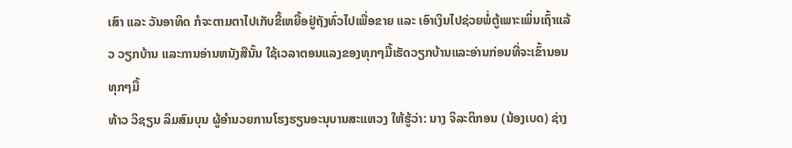ເສົາ ແລະ ວັນອາທິດ ກໍຈະຕາມຕາໄປເກັບຂີ້ເຫຍື້ອຢູ່ຖັງທົ່ວໄປເພື່ອຂາຍ ແລະ ເອົາເງິນໄປຊ່ວຍພໍ່ຕູ້ເພາະເພິ່ນເຖົ້າແລ້ວ ວຽກບ້ານ ແລະການອ່ານຫນັງສືນັ້ນ ໃຊ້ເວລາຕອນແລງຂອງທຸກໆມື້ເຮັດວຽກບ້ານແລະອ່ານກ່ອນທີ່ຈະເຂົ້ານອນທຸກໆມື້
ທ້າວ ວິຊຽນ ລິມສົມບຸນ ຜູ້ອໍານວຍການໂຮງຮຽນອະນຸບານສະແຫວງ ໃຫ້ຮູ້ວ່າ: ນາງ ຈິລະຕິກອນ (ນ້ອງເບດ) ຊ່າງ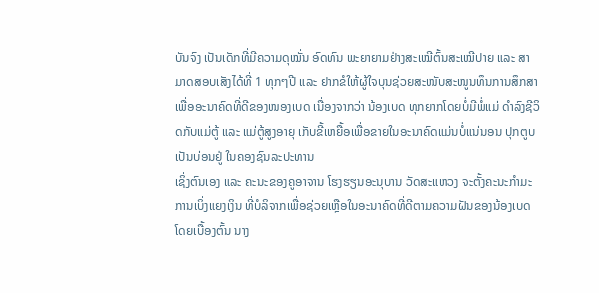ບັນຈົງ ເປັນເດັກທີ່ມີຄວາມດຸໝັ່ນ ອົດທົນ ພະຍາຍາມຢ່າງສະເໝີຕົ້ນສະເໝີປາຍ ແລະ ສາມາດສອບເສັງໄດ້ທີ່ 1 ທຸກໆປີ ແລະ ຢາກຂໍໃຫ້ຜູ້ໃຈບຸນຊ່ວຍສະໜັບສະໜູນທຶນການສຶກສາ ເພື່ອອະນາຄົດທີ່ດີຂອງໜອງເບດ ເນື່ອງຈາກວ່າ ນ້ອງເບດ ທຸກຍາກໂດຍບໍ່ມີພໍ່ແມ່ ດໍາລົງຊີວິດກັບແມ່ຕູ້ ແລະ ແມ່ຕູ້ສູງອາຍຸ ເກັບຂີ້ເຫຍື້ອເພື່ອຂາຍໃນອະນາຄົດແມ່ນບໍ່ແນ່ນອນ ປຸກຕູບເປັນບ່ອນຢູ່ ໃນຄອງຊົນລະປະທານ
ເຊິ່ງຕົນເອງ ແລະ ຄະນະຂອງຄູອາຈານ ໂຮງຮຽນອະນຸບານ ວັດສະແຫວງ ຈະຕັ້ງຄະນະກໍາມະການເບິ່ງແຍງເງິນ ທີ່ບໍລິຈາກເພື່ອຊ່ວຍເຫຼືອໃນອະນາຄົດທີ່ດີຕາມຄວາມຝັນຂອງນ້ອງເບດ
ໂດຍເບື້ອງຕົ້ນ ນາງ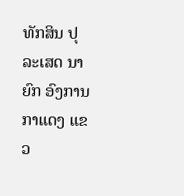ທັກສິນ ປຸລະເສດ ນາຍົກ ອົງການກາແດງ ແຂວ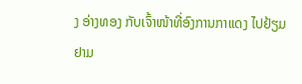ງ ອ່າງທອງ ກັບເຈົ້າໜ້າທີ່ອົງການກາແດງ ໄປຢ້ຽມຢາມ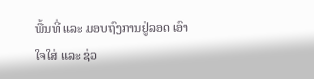ພື້ນທີ່ ແລະ ມອບຖົງການຢູ່ລອດ ເອົາໃຈໃສ່ ແລະ ຊ່ວ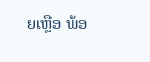ຍເຫຼືອ ພ້ອ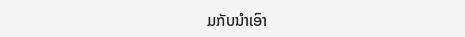ມກັບນຳເອົາ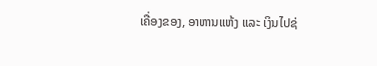ເຄື່ອງຂອງ, ອາຫານແຫ້ງ ແລະ ເງິນໄປຊ່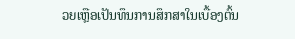ວຍເຫຼືອເປັນທຶນການສຶກສາໃນເບື້ອງຕົ້ນ